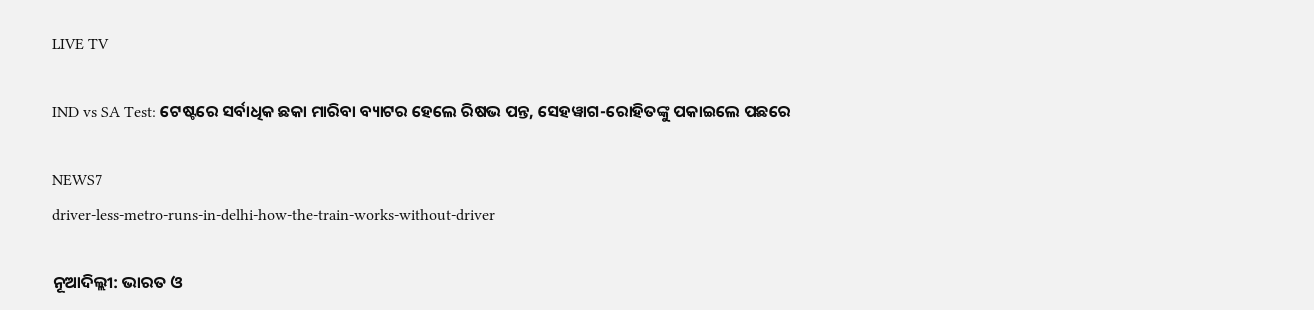LIVE TV

IND vs SA Test: ଟେଷ୍ଟରେ ସର୍ବାଧିକ ଛକା ମାରିବା ବ୍ୟାଟର ହେଲେ ରିଷଭ ପନ୍ତ, ସେହୱାଗ-ରୋହିତଙ୍କୁ ପକାଇଲେ ପଛରେ

NEWS7
driver-less-metro-runs-in-delhi-how-the-train-works-without-driver

ନୂଆଦିଲ୍ଲୀ: ଭାରତ ଓ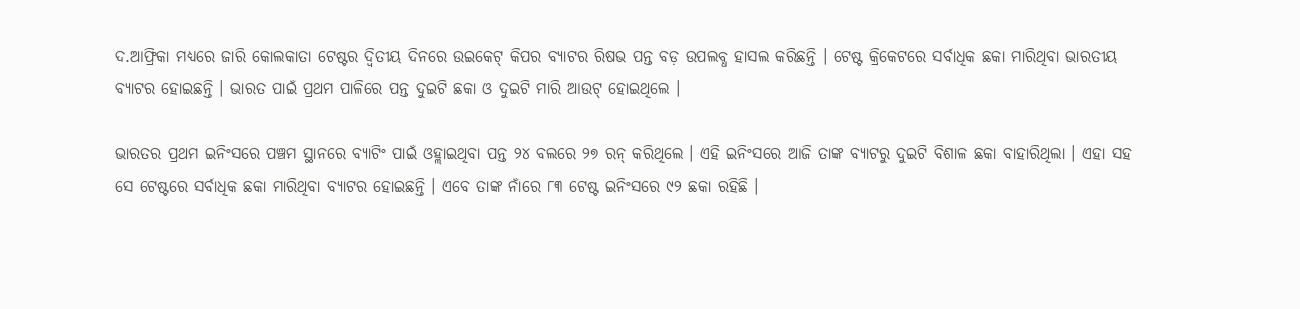ଦ.ଆଫ୍ରିକା ମଧ୍ୟରେ ଜାରି କୋଲକାତା ଟେଷ୍ଟର ଦ୍ୱିତୀୟ ଦିନରେ ଉଇକେଟ୍ କିପର ବ୍ୟାଟର ରିଷଭ ପନ୍ତ ବଡ଼ ଉପଲବ୍ଧ ହାସଲ କରିଛନ୍ତି । ଟେଷ୍ଟ କ୍ରିକେଟରେ ସର୍ବାଧିକ ଛକା ମାରିଥିବା ଭାରତୀୟ ବ୍ୟାଟର ହୋଇଛନ୍ତି । ଭାରତ ପାଇଁ ପ୍ରଥମ ପାଳିରେ ପନ୍ତ ଦୁଇଟି ଛକା ଓ ଦୁଇଟି ମାରି ଆଉଟ୍ ହୋଇଥିଲେ ।

ଭାରତର ପ୍ରଥମ ଇନିଂସରେ ପଞ୍ଚମ ସ୍ଥାନରେ ବ୍ୟାଟିଂ ପାଇଁ ଓହ୍ଲାଇଥିବା ପନ୍ତ ୨୪ ବଲରେ ୨୭ ରନ୍ କରିଥିଲେ । ଏହି ଇନିଂସରେ ଆଜି ତାଙ୍କ ବ୍ୟାଟରୁ ଦୁଇଟି ବିଶାଳ ଛକା ବାହାରିଥିଲା । ଏହା ସହ ସେ ଟେଷ୍ଟରେ ସର୍ବାଧିକ ଛକା ମାରିଥିବା ବ୍ୟାଟର ହୋଇଛନ୍ତି । ଏବେ ତାଙ୍କ ନାଁରେ ୮୩ ଟେଷ୍ଟ ଇନିଂସରେ ୯୨ ଛକା ରହିଛି ।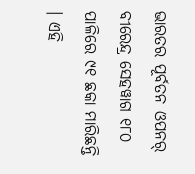ଭାରତର ପୂର୍ବତନ ଓପନର୍ ବୀରେନ୍ଦ୍ର ସେହୱାଗ ୧୮୦ ପାଳିରେ ୯୧ ଛକା ମାରିଛନ୍ତି । ଏହି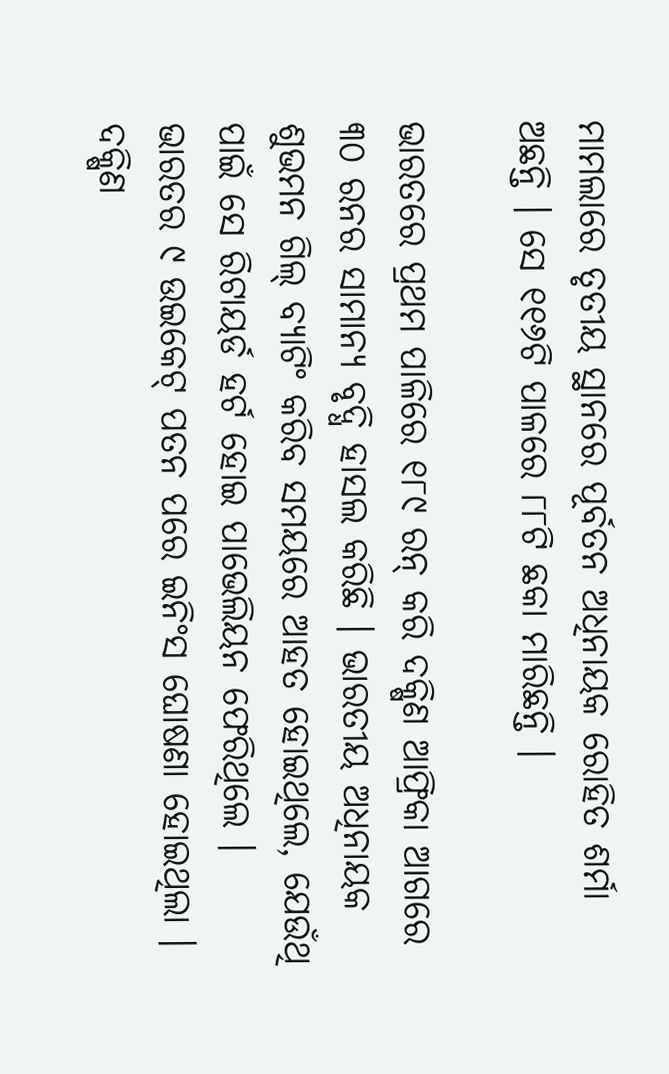ମାମଲାରେ ତୃତୀୟ ସ୍ଥାନରେ ପୂର୍ବତନ ଅଧିନାୟକ ରୋହିତ ଶର୍ମା ଅଛନ୍ତି । ସେ ୧୧୬ଟି ପାଳରେ ୮୮ଟି ଛକା ମାରିଛନ୍ତି ।

ଭାରତରେ ପ୍ରଥମ ପାଳିରେ ୧୮୯ ରନ୍ କରି ଦକ୍ଷିଣ ଆଫ୍ରିକା ଆଗରେ ୩୦ ରନର ସାମାନ୍ୟ ବୃଦ୍ଧି ହାସଲ କରିଛି । ଭାରତୀୟ ଅଧିନାୟକ ଶୁଭମନ ଗିଲ୍ ବ୍ୟାଟିଂ କରିବ ସମୟରେ ଆହତ ହୋଇଥିଲେ, ଯେଉଁଥି ପାଇଁ ସେ ରିଟାୟର୍ଡ ହର୍ଟ ହୋଇ ପାଭେଲିୟନ ଫେରିଥିଲେ । ଭାରତର ୯ ଉଇକେଟ୍ ପତନ ପରେ ଇନିଂସ ଘୋଷଣା ହୋଇଥିଲା । ଦକ୍ଷିଣ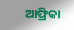ଆଫ୍ରିକା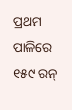ପ୍ରଥମ ପାଳିରେ ୧୫୯ ରନ୍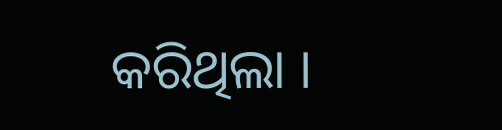କରିଥିଲା ।